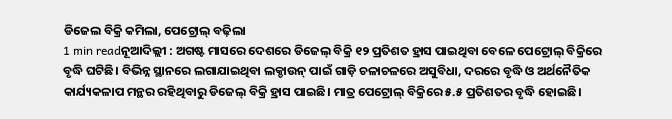ଡିଜେଲ ବିକ୍ରି କମିଲା, ପେଟ୍ରୋଲ୍ ବଢ଼ିଲା
1 min readନୂଆଦିଲ୍ଲୀ : ଅଗଷ୍ଟ ମାସରେ ଦେଶରେ ଡିଜେଲ୍ ବିକ୍ରି ୧୨ ପ୍ରତିଶତ ହ୍ରାସ ପାଇଥିବା ବେଳେ ପେଟ୍ରୋଲ୍ ବିକ୍ରିରେ ବୃଦ୍ଧି ଘଟିଛି। ବିଭିନ୍ନ ସ୍ଥାନରେ ଲଗାଯାଇଥିବା ଲକ୍ଡାଉନ୍ ପାଇଁ ଗାଡ଼ି ଚଳାଚଳରେ ଅସୁବିଧା, ଦରରେ ବୃଦ୍ଧି ଓ ଅର୍ଥନୈତିକ କାର୍ଯ୍ୟକଳାପ ମନ୍ଥର ରହିଥିବାରୁ ଡିଜେଲ୍ ବିକ୍ରି ହ୍ରାସ ପାଇଛି। ମାତ୍ର ପେଟ୍ରୋଲ୍ ବିକ୍ରିରେ ୫.୫ ପ୍ରତିଶତର ବୃଦ୍ଧି ହୋଇଛି।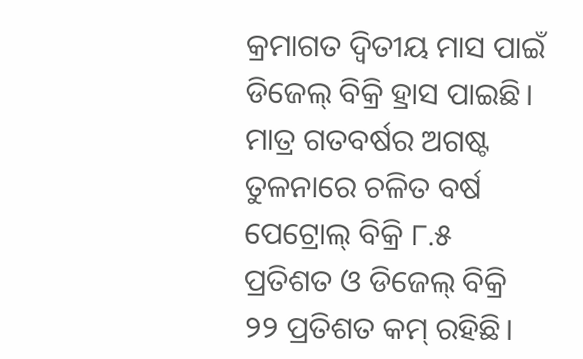କ୍ରମାଗତ ଦ୍ବିତୀୟ ମାସ ପାଇଁ ଡିଜେଲ୍ ବିକ୍ରି ହ୍ରାସ ପାଇଛି। ମାତ୍ର ଗତବର୍ଷର ଅଗଷ୍ଟ ତୁଳନାରେ ଚଳିତ ବର୍ଷ ପେଟ୍ରୋଲ୍ ବିକ୍ରି ୮.୫ ପ୍ରତିଶତ ଓ ଡିଜେଲ୍ ବିକ୍ରି ୨୨ ପ୍ରତିଶତ କମ୍ ରହିଛି।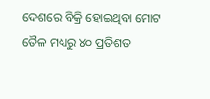ଦେଶରେ ବିକ୍ରି ହୋଇଥିବା ମୋଟ ତୈଳ ମଧ୍ୟରୁ ୪୦ ପ୍ରତିଶତ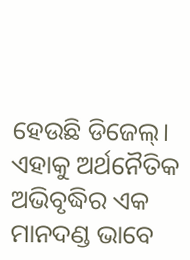ହେଉଛି ଡିଜେଲ୍। ଏହାକୁ ଅର୍ଥନୈତିକ ଅଭିବୃଦ୍ଧିର ଏକ ମାନଦଣ୍ଡ ଭାବେ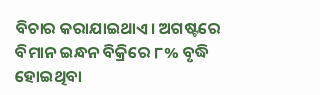ବିଚାର କରାଯାଇଥାଏ। ଅଗଷ୍ଟରେ ବିମାନ ଇନ୍ଧନ ବିକ୍ରିରେ ୮% ବୃଦ୍ଧି ହୋଇଥିବା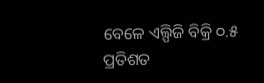ବେଳେ ଏଲ୍ପିଜି ବିକ୍ରି ୦.୫ ପ୍ରତିଶତ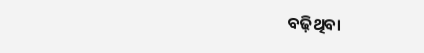ବଢ଼ିଥିବା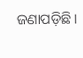ଜଣାପଡ଼ିଛି।